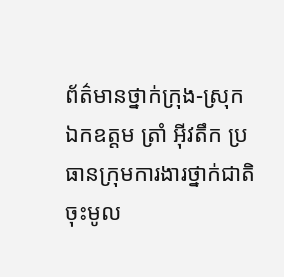ព័ត៌មានថ្នាក់ក្រុង-ស្រុក
ឯកឧត្ដម ត្រាំ អ៊ីវតឹក ប្រធានក្រុមការងារថ្នាក់ជាតិចុះមូល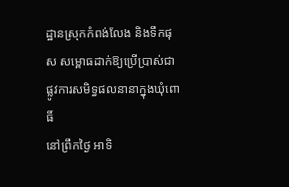ដ្ឋានស្រុកកំពង់លែង និងទឹកផុស សម្ពោធដាក់ឱ្យប្រើប្រាស់ជាផ្លូវការសមិទ្ធផលនានាក្នុងឃុំពោធិ៍
នៅព្រឹកថ្ងៃ អាទិ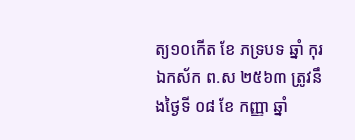ត្យ១០កើត ខែ ភទ្របទ ឆ្នាំ កុរ ឯកស័ក ព.ស ២៥៦៣ ត្រូវនឹងថ្ងៃទី ០៨ ខែ កញ្ញា ឆ្នាំ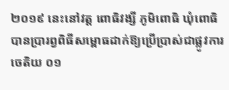២០១៩ នេះនៅវត្ត ពោធិវង្សី ភូមិពោធិ ឃុំពោធិ បានប្រារព្វពិធីសម្ពោធដាក់ឱ្យប្រើប្រាស់ជាផ្លូវការ ចេតិយ ០១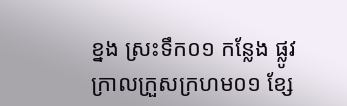ខ្នង ស្រះទឹក០១ កន្លែង ផ្លូវក្រាលក្រួសក្រហម០១ ខ្សែ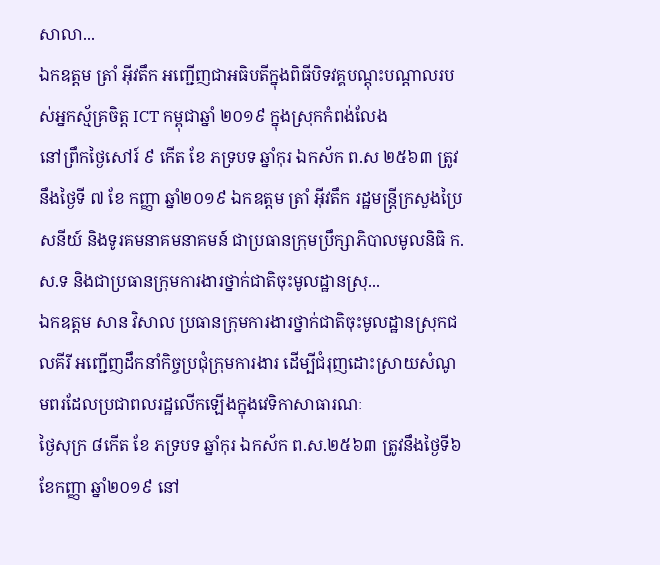សាលា...
ឯកឧត្ដម ត្រាំ អុីវតឹក អញ្ជើញជាអធិបតីក្នុងពិធីបិទវគ្គបណ្តុះបណ្តាលរបស់អ្នកស្ម័គ្រចិត្ត ICT កម្ពុជាឆ្នាំ ២០១៩ ក្នុងស្រុកកំពង់លែង
នៅព្រឹកថ្ងៃសៅរ៍ ៩ កើត ខែ ភទ្របទ ឆ្នាំកុរ ឯកស័ក ព.ស ២៥៦៣ ត្រូវនឹងថ្ងៃទី ៧ ខែ កញ្ញា ឆ្នាំ២០១៩ ឯកឧត្ដម ត្រាំ អុីវតឹក រដ្ឋមន្ត្រីក្រសួងប្រៃសនីយ៍ និងទូរគមនាគមនាគមន៍ ជាប្រធានក្រុមប្រឹក្សាភិបាលមូលនិធិ ក.ស.ទ និងជាប្រធានក្រុមការងារថ្នាក់ជាតិចុះមូលដ្ឋានស្រុ...
ឯកឧត្ដម សាន វិសាល ប្រធានក្រុមការងារថ្នាក់ជាតិចុះមូលដ្ឋានស្រុកជលគីរី អញ្ជើញដឹកនាំកិច្ចប្រជុំក្រុមការងារ ដើម្បីជំរុញដោះស្រាយសំណូមពរដែលប្រជាពលរដ្ឋលើកឡើងក្នុងវេទិកាសាធារណៈ
ថ្ងៃសុក្រ ៨កើត ខែ ភទ្របទ ឆ្នាំកុរ ឯកស័ក ព.ស.២៥៦៣ ត្រូវនឹងថ្ងៃទី៦ ខែកញ្ញា ឆ្នាំ២០១៩ នៅ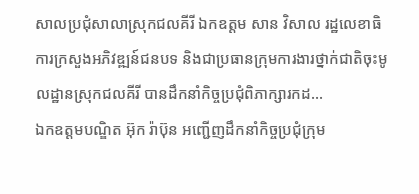សាលប្រជុំសាលាស្រុកជលគីរី ឯកឧត្ដម សាន វិសាល រដ្ឋលេខាធិការក្រសួងអភិវឌ្ឍន៍ជនបទ និងជាប្រធានក្រុមការងារថ្នាក់ជាតិចុះមូលដ្ឋានស្រុកជលគីរី បានដឹកនាំកិច្ចប្រជុំពិភាក្សារកដ...
ឯកឧត្ដមបណ្ឌិត អ៊ុក រ៉ាប៊ុន អញ្ជើញដឹកនាំកិច្ចប្រជុំក្រុម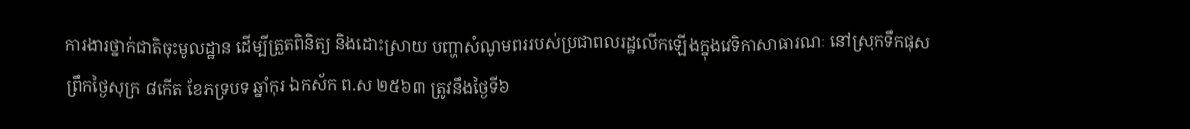ការងារថ្នាក់ជាតិចុះមូលដ្ឋាន ដើម្បីត្រួតពិនិត្យ និងដោះស្រាយ បញ្ហាសំណូមពររបស់ប្រជាពលរដ្ឋលើកឡើងក្នុងវេទិកាសាធារណៈ នៅស្រុកទឹកផុស
ព្រឹកថ្ងៃសុក្រ ៨កើត ខែភទ្របទ ឆ្នាំកុរ ឯកស័ក ព.ស ២៥៦៣ ត្រូវនឹងថ្ងៃទី៦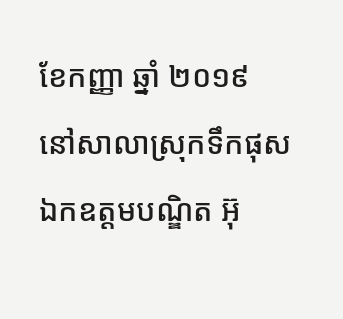ខែកញ្ញា ឆ្នាំ ២០១៩ នៅសាលាស្រុកទឹកផុស ឯកឧត្តមបណ្ឌិត អ៊ុ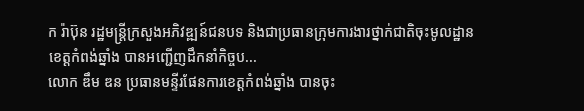ក រ៉ាប៊ុន រដ្ឋមន្រ្តីក្រសួងអភិវឌ្ឍន៍ជនបទ និងជាប្រធានក្រុមការងារថ្នាក់ជាតិចុះមូលដ្ឋាន ខេត្តកំពង់ឆ្នាំង បានអញ្ជេីញដឹកនាំកិច្ចប...
លោក ឌឹម ឌន ប្រធានមន្ទីរផែនការខេត្តកំពង់ឆ្នាំង បានចុះ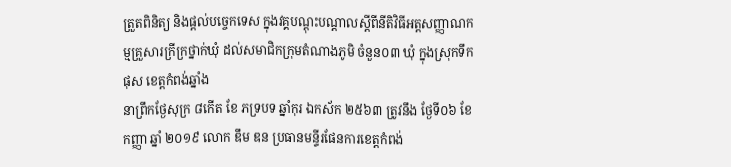ត្រួតពិនិត្យ និងផ្ដល់បច្ចេកទេស ក្នុងវគ្គបណ្ដុះបណ្ដាលស្តីពីនីតិវិធីអត្តសញ្ញាណកម្មគ្រួសារក្រីក្រថ្នាក់ឃុំ ដល់សមាជិកក្រុមតំណាងភូមិ ចំនួន០៣ ឃុំ ក្នុងស្រុកទឹកផុស ខេត្តកំពង់ឆ្នាំង
នាព្រឹកថ្ងែសុក្រ ៨កើត ខែ ភទ្របទ ឆ្នាំកុរ ឯកស័ក ២៥៦៣ ត្រូវនឹង ថ្ងែទី០៦ ខែ កញ្ញា ឆ្នាំ ២០១៩ លោក ឌឹម ឌន ប្រធានមន្ទីរផែនការខេត្តកំពង់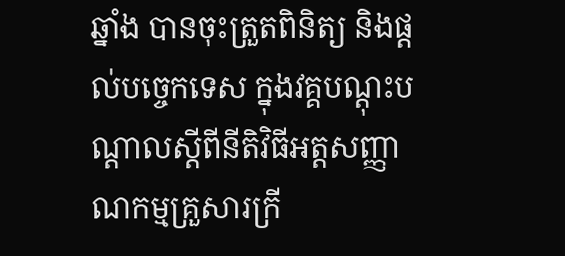ឆ្នាំង បានចុះត្រួតពិនិត្យ និងផ្ដល់បច្ចេកទេស ក្នុងវគ្គបណ្ដុះបណ្ដាលស្តីពីនីតិវិធីអត្តសញ្ញាណកម្មគ្រួសារក្រី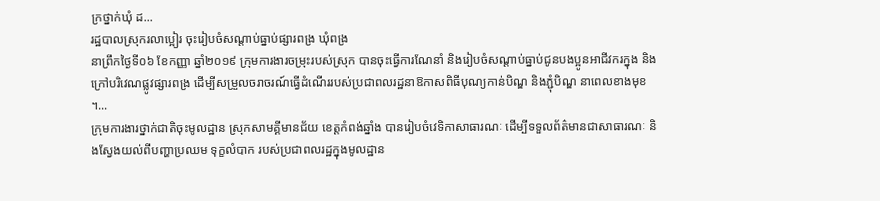ក្រថ្នាក់ឃុំ ដ...
រដ្ឋបាលស្រុករលាប្អៀរ ចុះរៀបចំសណ្តាប់ធ្នាប់ផ្សារពង្រ ឃុំពង្រ
នាព្រឹកថ្ងៃទី០៦ ខែកញ្ញា ឆ្នាំ២០១៩ ក្រុមការងារចម្រុះរបស់ស្រុក បានចុះធ្វើការណែនាំ និងរៀបចំសណ្តាប់ធ្នាប់ជូនបងប្អូនអាជីវករក្នុង និងក្រៅបរិវេណផ្លូវផ្សារពង្រ ដើម្បីសម្រួលចរាចរណ៍ធ្វើដំណើររបស់ប្រជាពលរដ្ឋនាឱកាសពិធីបុណ្យកាន់បិណ្ឌ និងភ្ជុំបិណ្ឌ នាពេលខាងមុខ ។...
ក្រុមការងារថ្នាក់ជាតិចុះមូលដ្ឋាន ស្រុកសាមគ្គីមានជ័យ ខេត្តកំពង់ឆ្នាំង បានរៀបចំវេទិកាសាធារណៈ ដើម្បីទទួលព័ត៌មានជាសាធារណៈ និងស្វែងយល់ពីបញ្ហាប្រឈម ទុក្ខលំបាក របស់ប្រជាពលរដ្ឋក្នុងមូលដ្ឋាន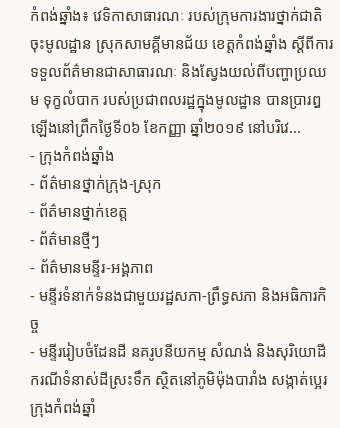កំពង់ឆ្នាំង៖ វេទិកាសាធារណៈ របស់ក្រុមការងារថ្នាក់ជាតិចុះមូលដ្ឋាន ស្រុកសាមគ្គីមានជ័យ ខេត្តកំពង់ឆ្នាំង ស្តីពីការទទួលព័ត៌មានជាសាធារណៈ និងស្វែងយល់ពីបញ្ហាប្រឈម ទុក្ខលំបាក របស់ប្រជាពលរដ្ឋក្នុងមូលដ្ឋាន បានប្រារឰឡើងនៅព្រឹកថ្ងៃទី០៦ ខែកញ្ញា ឆ្នាំ២០១៩ នៅបរិវេ...
- ក្រុងកំពង់ឆ្នាំង
- ព័ត៌មានថ្នាក់ក្រុង-ស្រុក
- ព័ត៌មានថ្នាក់ខេត្ត
- ព័ត៌មានថ្មីៗ
- ព័ត៌មានមន្ទីរ-អង្គភាព
- មន្ទីរទំនាក់ទំនងជាមួយរដ្ឋសភា-ព្រឹទ្ធសភា និងអធិការកិច្ច
- មន្ទីររៀបចំដែនដី នគរូបនីយកម្ម សំណង់ និងសុរិយោដី
ករណីទំនាស់ដីស្រះទឹក ស្ថិតនៅភូមិម៉ុងបារាំង សង្កាត់ប្អេរ ក្រុងកំពង់ឆ្នាំ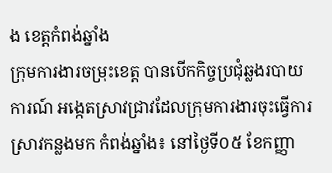ង ខេត្តកំពង់ឆ្នាំង
ក្រុមការងារចម្រុះខេត្ត បានបេីកកិច្ចប្រជុំឆ្លងរបាយការណ៍ អង្កេតស្រាវជ្រាវដែលក្រុមការងារចុះធ្វេីការស្រាវកន្លងមក កំពង់ឆ្នាំង៖ នៅថ្ងៃទី០៥ ខែកញ្ញា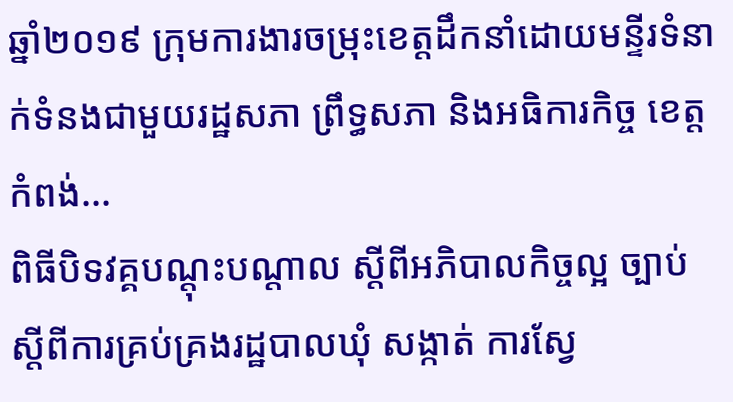ឆ្នាំ២០១៩ ក្រុមការងារចម្រុះខេត្តដឹកនាំដោយមន្ទីរទំនាក់ទំនងជាមួយរដ្ឋសភា ព្រឹទ្ធសភា និងអធិការកិច្ច ខេត្តកំពង់...
ពិធីបិទវគ្គបណ្តុះបណ្តាល ស្តីពីអភិបាលកិច្ចល្អ ច្បាប់ស្តីពីការគ្រប់គ្រងរដ្ឋបាលឃុំ សង្កាត់ ការស្វែ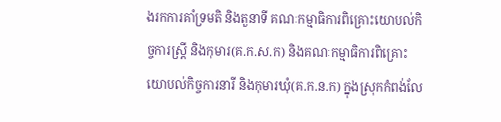ងរកការគាំទ្រមតិ និងតួនាទី គណៈកម្មាធិការពិគ្រោះយោបល់កិច្ចការស្រ្ដី និងកុមារ(គ.ក.ស.ក) និងគណៈកម្មាធិការពិគ្រោះយោបល់កិច្ចការនារី និងកុមារឃុំ(គ.ក.ន.ក) ក្នុងស្រុកកំពង់លែ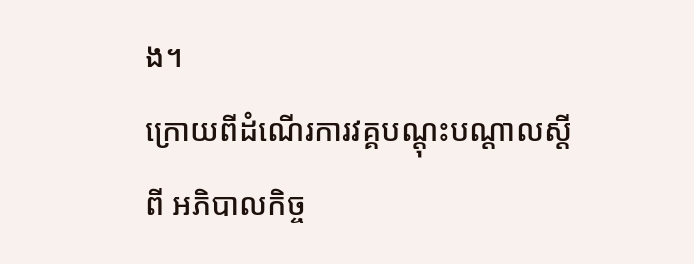ង។
ក្រោយពីដំណើរការវគ្គបណ្តុះបណ្តាលស្តីពី អភិបាលកិច្ច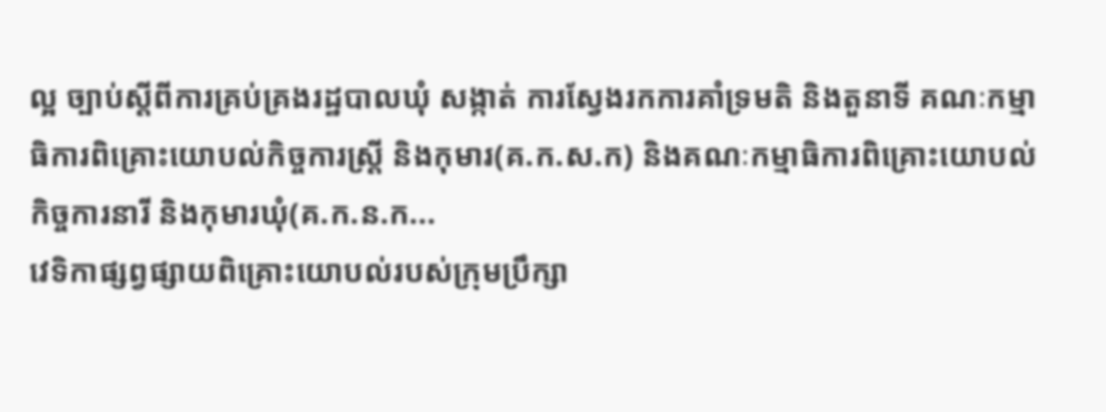ល្អ ច្បាប់ស្តីពីការគ្រប់គ្រងរដ្ឋបាលឃុំ សង្កាត់ ការស្វែងរកការគាំទ្រមតិ និងតួនាទី គណៈកម្មាធិការពិគ្រោះយោបល់កិច្ចការស្រ្ដី និងកុមារ(គ.ក.ស.ក) និងគណៈកម្មាធិការពិគ្រោះយោបល់កិច្ចការនារី និងកុមារឃុំ(គ.ក.ន.ក...
វេទិកាផ្សព្វផ្សាយពិគ្រោះយោបល់របស់ក្រុមប្រឹក្សា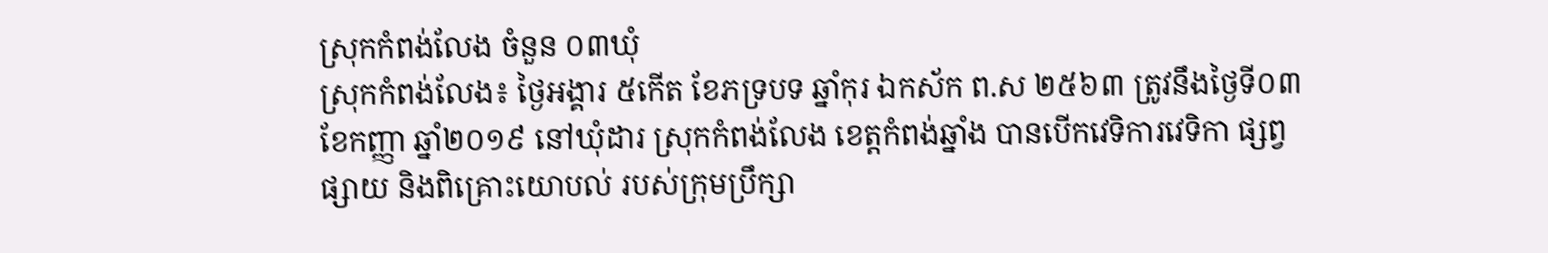ស្រុកកំពង់លែង ចំនួន ០៣ឃុំ
ស្រុកកំពង់លែង៖ ថ្ងៃអង្គារ ៥កើត ខែភទ្របទ ឆ្នាំកុរ ឯកស័ក ព.ស ២៥៦៣ ត្រូវនឹងថ្ងៃទី០៣ ខែកញ្ញា ឆ្នាំ២០១៩ នៅឃុំដារ ស្រុកកំពង់លែង ខេត្តកំពង់ឆ្នាំង បានបើកវេទិការវេទិកា ផ្សព្វផ្សាយ និងពិគ្រោះយោបល់ របស់ក្រុមប្រឹក្សា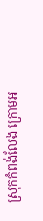ស្រុកកំពង់លែង ក្រោមអ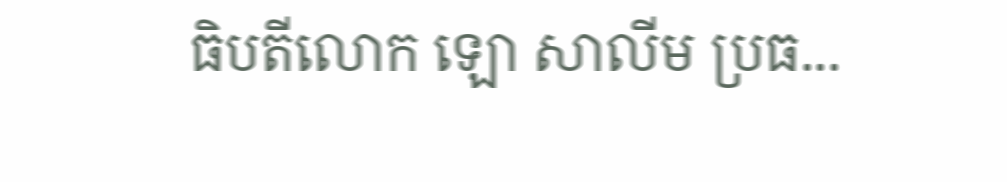ធិបតីលោក ឡោ សាលីម ប្រធ...